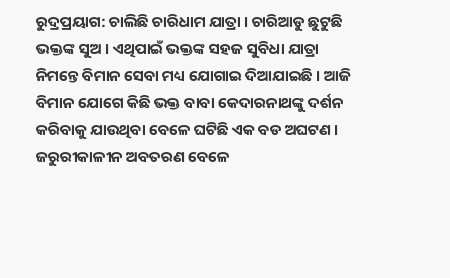ରୁଦ୍ରପ୍ରୟାଗ: ଚାଲିଛି ଚାରିଧାମ ଯାତ୍ରା । ଚାରିଆଡୁ ଛୁଟୁଛି ଭକ୍ତଙ୍କ ସୁଅ । ଏଥିପାଇଁ ଭକ୍ତଙ୍କ ସହଜ ସୁବିଧା ଯାତ୍ରା ନିମନ୍ତେ ବିମାନ ସେବା ମଧ୍ୟ ଯୋଗାଇ ଦିଆଯାଇଛି । ଆଜି ବିମାନ ଯୋଗେ କିଛି ଭକ୍ତ ବାବା କେଦାରନାଥଙ୍କୁ ଦର୍ଶନ କରିବାକୁ ଯାଉଥିବା ବେଳେ ଘଟିଛି ଏକ ବଡ ଅଘଟଣ । ଜରୁରୀକାଳୀନ ଅବତରଣ ବେଳେ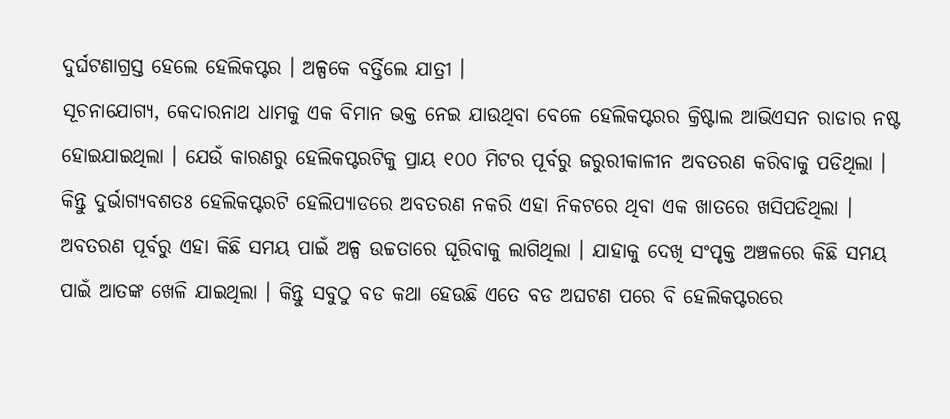ଦୁର୍ଘଟଣାଗ୍ରସ୍ତ ହେଲେ ହେଲିକପ୍ଟର । ଅଳ୍ପକେ ବର୍ତ୍ତିଲେ ଯାତ୍ରୀ ।
ସୂଚନାଯୋଗ୍ୟ, କେଦାରନାଥ ଧାମକୁ ଏକ ବିମାନ ଭକ୍ତ ନେଇ ଯାଉଥିବା ବେଳେ ହେଲିକପ୍ଟରର କ୍ରିଷ୍ଟାଲ ଆଭିଏସନ ରାଡାର ନଷ୍ଟ ହୋଇଯାଇଥିଲା । ଯେଉଁ କାରଣରୁ ହେଲିକପ୍ଟରଟିକୁ ପ୍ରାୟ ୧୦୦ ମିଟର ପୂର୍ବରୁ ଜରୁରୀକାଳୀନ ଅବତରଣ କରିବାକୁ ପଡିଥିଲା । କିନ୍ତୁ ଦୁର୍ଭାଗ୍ୟବଶତଃ ହେଲିକପ୍ଟରଟି ହେଲିପ୍ୟାଡରେ ଅବତରଣ ନକରି ଏହା ନିକଟରେ ଥିବା ଏକ ଖାତରେ ଖସିପଡିଥିଲା । ଅବତରଣ ପୂର୍ବରୁ ଏହା କିଛି ସମୟ ପାଇଁ ଅଳ୍ପ ଉଚ୍ଚତାରେ ଘୂରିବାକୁ ଲାଗିଥିଲା । ଯାହାକୁ ଦେଖି ସଂପୃକ୍ତ ଅଞ୍ଚଳରେ କିଛି ସମୟ ପାଇଁ ଆତଙ୍କ ଖେଳି ଯାଇଥିଲା । କିନ୍ତୁ ସବୁଠୁ ବଡ କଥା ହେଉଛି ଏତେ ବଡ ଅଘଟଣ ପରେ ବି ହେଲିକପ୍ଟରରେ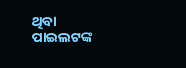ଥିବା ପାଇଲଟଙ୍କ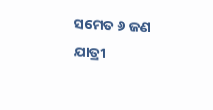ସମେତ ୬ ଜଣ ଯାତ୍ରୀ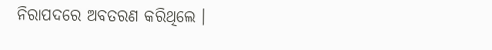ନିରାପଦରେ ଅବତରଣ କରିଥିଲେ ।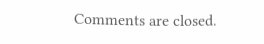Comments are closed.